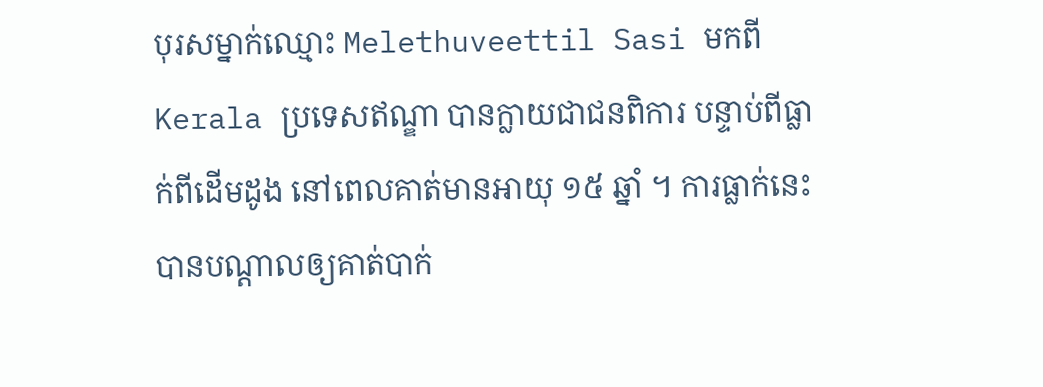បុរសម្នាក់ឈ្មោះ Melethuveettil Sasi មកពី Kerala ប្រទេសឥណ្ឌា បានក្លាយជាជនពិការ បន្ទាប់ពីធ្លាក់ពីដើមដូង នៅពេលគាត់មានអាយុ ១៥ ឆ្នាំ ។ ការធ្លាក់នេះបានបណ្តាលឲ្យគាត់បាក់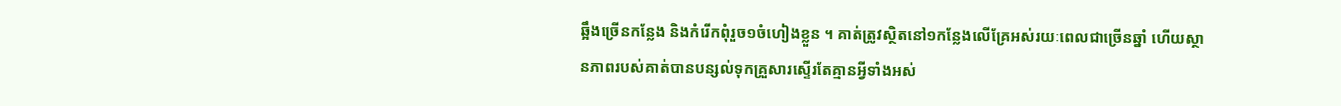ឆ្អឹងច្រើនកន្លែង និងកំរើកពុំរួច១ចំហៀងខ្លួន ។ គាត់ត្រូវស្ថិតនៅ១កន្លែងលើគ្រែអស់រយៈពេលជាច្រើនឆ្នាំ ហើយស្ថានភាពរបស់គាត់បានបន្សល់ទុកគ្រួសារស្ទើរតែគ្មានអ្វីទាំងអស់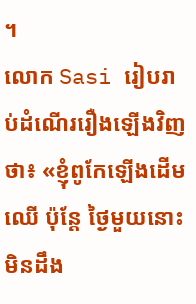។
លោក Sasi រៀបរាប់ដំណើររឿងឡើងវិញថា៖ «ខ្ញុំពូកែឡើងដើមឈើ ប៉ុន្តែ ថ្ងៃមួយនោះ មិនដឹង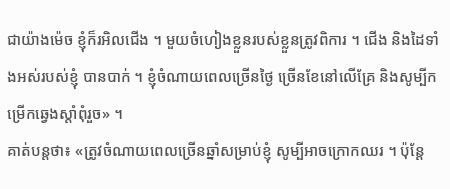ជាយ៉ាងម៉េច ខ្ញុំក៏រអិលជើង ។ មួយចំហៀងខ្លួនរបស់ខ្លួនត្រូវពិការ ។ ជើង និងដៃទាំងអស់របស់ខ្ញុំ បានបាក់ ។ ខ្ញុំចំណាយពេលច្រើនថ្ងៃ ច្រើនខែនៅលើគ្រែ និងសូម្បីកម្រើកឆ្វេងស្តាំពុំរួច» ។
គាត់បន្តថា៖ «ត្រូវចំណាយពេលច្រើនឆ្នាំសម្រាប់ខ្ញុំ សូម្បីអាចក្រោកឈរ ។ ប៉ុន្តែ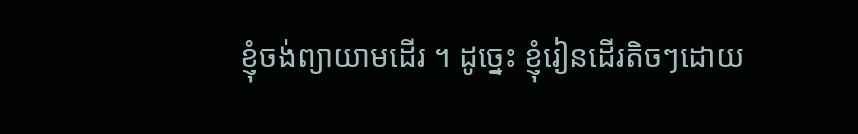ខ្ញុំចង់ព្យាយាមដើរ ។ ដូច្នេះ ខ្ញុំរៀនដើរតិចៗដោយ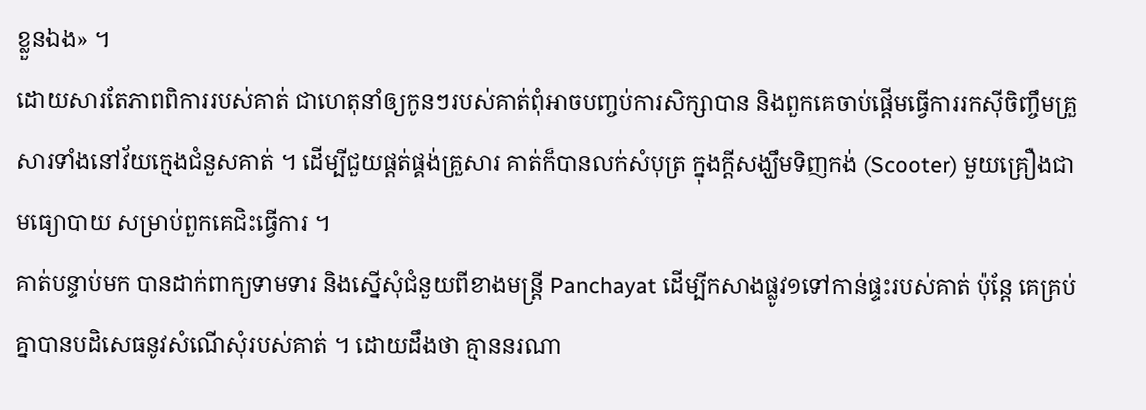ខ្លួនឯង» ។
ដោយសារតែភាពពិការរបស់គាត់ ជាហេតុនាំឲ្យកូនៗរបស់គាត់ពុំអាចបញ្ចប់ការសិក្សាបាន និងពួកគេចាប់ផ្តើមធ្វើការរកស៊ីចិញ្ចឹមគ្រួសារទាំងនៅវ័យក្មេងជំនួសគាត់ ។ ដើម្បីជួយផ្តត់ផ្គង់គ្រួសារ គាត់ក៏បានលក់សំបុត្រ ក្នុងក្តីសង្ឃឹមទិញកង់ (Scooter) មួយគ្រឿងជាមធ្យោបាយ សម្រាប់ពួកគេជិះធ្វើការ ។
គាត់បន្ទាប់មក បានដាក់ពាក្យទាមទារ និងស្នើសុំជំនួយពីខាងមន្ត្រី Panchayat ដើម្បីកសាងផ្លូវ១ទៅកាន់ផ្ទះរបស់គាត់ ប៉ុន្តែ គេគ្រប់គ្នាបានបដិសេធនូវសំណើសុំរបស់គាត់ ។ ដោយដឹងថា គ្មាននរណា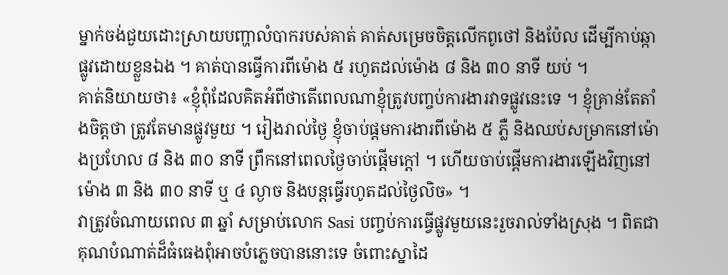ម្នាក់ចង់ជួយដោះស្រាយបញ្ហាលំបាករបស់គាត់ គាត់សម្រេចចិត្តលើកពូថៅ និងប៉ែល ដើម្បីកាប់ឆ្កាផ្លូវដោយខ្លួនឯង ។ គាត់បានធ្វើការពីម៉ោង ៥ រហូតដល់ម៉ោង ៨ និង ៣០ នាទី យប់ ។
គាត់និយាយថា៖ «ខ្ញុំពុំដែលគិតអំពីថាតើពេលណាខ្ញុំត្រូវបញ្ចប់ការងារវាទផ្លូវនេះទេ ។ ខ្ញុំគ្រាន់តែតាំងចិត្តថា ត្រូវតែមានផ្លូវមួយ ។ រៀងរាល់ថ្ងៃ ខ្ញុំចាប់ផ្តមការងារពីម៉ោង ៥ ភ្លឺ និងឈប់សម្រាកនៅម៉ោងប្រហែល ៨ និង ៣០ នាទី ព្រឹកនៅពេលថ្ងៃចាប់ផ្តើមក្តៅ ។ ហើយចាប់ផ្តើមការងារឡើងវិញនៅម៉ោង ៣ និង ៣០ នាទី ឬ ៤ ល្ងាច និងបន្តធ្វើរហូតដល់ថ្ងៃលិច» ។
វាត្រូវចំណាយពេល ៣ ឆ្នាំ សម្រាប់លោក Sasi បញ្ចប់ការធ្វើផ្លូវមួយនេះរួចរាល់ទាំងស្រុង ។ ពិតជាគុណបំណាត់ដ៏ធំធេងពុំអាចបំភ្លេចបាននោះទេ ចំពោះស្នាដៃ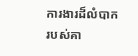ការងារដ៏លំបាករបស់គា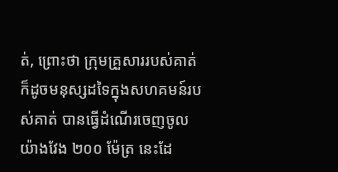ត់, ព្រោះថា ក្រុមគ្រួសាររបស់គាត់ ក៏ដូចមនុស្សដទៃក្នុងសហគមន៍របស់គាត់ បានធ្វើដំណើរចេញចូលយ៉ាងវែង ២០០ ម៉ែត្រ នេះដែ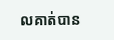លគាត់បាន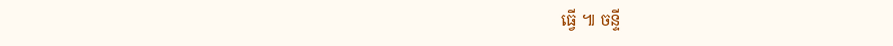ធ្វើ ៕ ចន្ទី